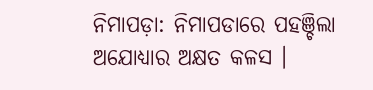ନିମାପଡ଼ା: ନିମାପଡାରେ ପହଞ୍ଚିଲା ଅଯୋଧ୍ୟାର ଅକ୍ଷତ କଳସ ।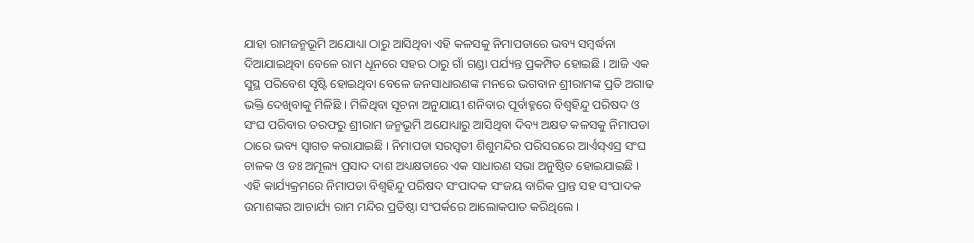ଯାହା ରାମଜନ୍ମଭୂମି ଅଯୋଧ୍ୟା ଠାରୁ ଆସିଥିବା ଏହି କଳସକୁ ନିମାପଡାରେ ଭବ୍ୟ ସମ୍ବର୍ଦ୍ଧନା ଦିଆଯାଇଥିବା ବେଳେ ରାମ ଧୂନରେ ସହର ଠାରୁ ଗାଁ ଗଣ୍ଡା ପର୍ଯ୍ୟନ୍ତ ପ୍ରକମ୍ପିତ ହୋଇଛି । ଆଜି ଏକ ସୁସ୍ଥ ପରିବେଶ ସୃଷ୍ଟି ହୋଇଥିବା ବେଳେ ଜନସାଧାରଣଙ୍କ ମନରେ ଭଗବାନ ଶ୍ରୀରାମଙ୍କ ପ୍ରତି ଅଗାଢ ଭକ୍ତି ଦେଖିବାକୁ ମିଳିଛି । ମିଳିଥିବା ସୂଚନା ଅନୁଯାୟୀ ଶନିବାର ପୂର୍ବାହ୍ନରେ ବିଶ୍ୱହିନ୍ଦୁ ପରିଷଦ ଓ ସଂଘ ପରିବାର ତରଫରୁ ଶ୍ରୀରାମ ଜନ୍ମଭୂମି ଅଯୋଧ୍ୟାରୁ ଆସିଥିବା ଦିବ୍ୟ ଅକ୍ଷତ କଳସକୁ ନିମାପଡା ଠାରେ ଭବ୍ୟ ସ୍ୱାଗତ କରାଯାଇଛି । ନିମାପଡା ସରସ୍ୱତୀ ଶିଶୁମନ୍ଦିର ପରିସରରେ ଆର୍ଏସ୍ଏସ୍ର ସଂଘ ଚାଳକ ଓ ଡଃ ଅମୂଲ୍ୟ ପ୍ରସାଦ ଦାଶ ଅଧ୍ୟକ୍ଷତାରେ ଏକ ସାଧାରଣ ସଭା ଅନୁଷ୍ଠିତ ହୋଇଯାଇଛି । ଏହି କାର୍ଯ୍ୟକ୍ରମରେ ନିମାପଡା ବିଶ୍ୱହିନ୍ଦୁ ପରିଷଦ ସଂପାଦକ ସଂଜୟ ବାରିକ ପ୍ରାନ୍ତ ସହ ସଂପାଦକ ଉମାଶଙ୍କର ଆଚାର୍ଯ୍ୟ ରାମ ମନ୍ଦିର ପ୍ରତିଷ୍ଠା ସଂପର୍କରେ ଆଲୋକପାତ କରିଥିଲେ ।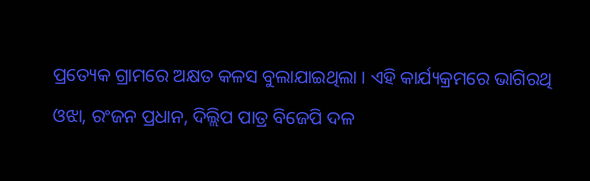ପ୍ରତ୍ୟେକ ଗ୍ରାମରେ ଅକ୍ଷତ କଳସ ବୁଲାଯାଇଥିଲା । ଏହି କାର୍ଯ୍ୟକ୍ରମରେ ଭାଗିରଥି ଓଝା, ରଂଜନ ପ୍ରଧାନ, ଦିଲ୍ଲିପ ପାତ୍ର ବିଜେପି ଦଳ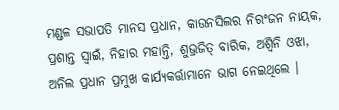ମଣ୍ଡଳ ସଭାପତି ମାନସ ପ୍ରଧାନ, କାଉନସିଲର ନିରଂଜନ ନାୟକ, ପ୍ରଶାନ୍ତ ସ୍ୱାଇଁ, ନିହାର ମହାନ୍ତି, ଶୁଭ୍ରଜିତ୍ ବାରିକ, ଅଶ୍ୱିନି ଓଝା, ଅନିଲ ପ୍ରଧାନ ପ୍ରମୁଖ କାର୍ଯ୍ୟକର୍ତ୍ତାମାନେ ଭାଗ ନେଇଥିଲେ ।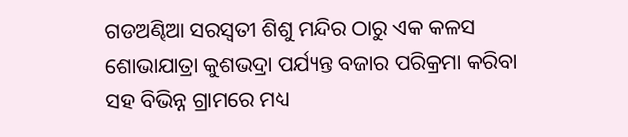ଗଡଅଣ୍ଢିଆ ସରସ୍ୱତୀ ଶିଶୁ ମନ୍ଦିର ଠାରୁ ଏକ କଳସ ଶୋଭାଯାତ୍ରା କୁଶଭଦ୍ରା ପର୍ଯ୍ୟନ୍ତ ବଜାର ପରିକ୍ରମା କରିବା ସହ ବିଭିନ୍ନ ଗ୍ରାମରେ ମଧ୍ୟ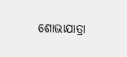ଶୋଭାଯାତ୍ରା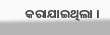କରାଯାଇଥିଲା ।